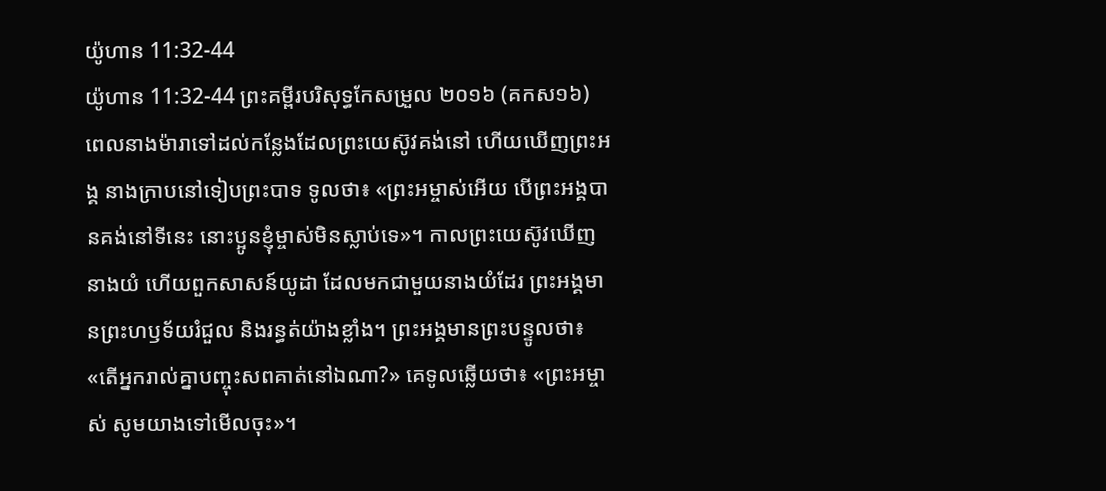យ៉ូហាន 11:32-44
យ៉ូហាន 11:32-44 ព្រះគម្ពីរបរិសុទ្ធកែសម្រួល ២០១៦ (គកស១៦)
ពេលនាងម៉ារាទៅដល់កន្លែងដែលព្រះយេស៊ូវគង់នៅ ហើយឃើញព្រះអង្គ នាងក្រាបនៅទៀបព្រះបាទ ទូលថា៖ «ព្រះអម្ចាស់អើយ បើព្រះអង្គបានគង់នៅទីនេះ នោះប្អូនខ្ញុំម្ចាស់មិនស្លាប់ទេ»។ កាលព្រះយេស៊ូវឃើញនាងយំ ហើយពួកសាសន៍យូដា ដែលមកជាមួយនាងយំដែរ ព្រះអង្គមានព្រះហឫទ័យរំជួល និងរន្ធត់យ៉ាងខ្លាំង។ ព្រះអង្គមានព្រះបន្ទូលថា៖ «តើអ្នករាល់គ្នាបញ្ចុះសពគាត់នៅឯណា?» គេទូលឆ្លើយថា៖ «ព្រះអម្ចាស់ សូមយាងទៅមើលចុះ»។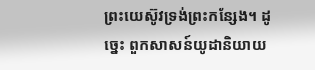ព្រះយេស៊ូវទ្រង់ព្រះកន្សែង។ ដូច្នេះ ពួកសាសន៍យូដានិយាយ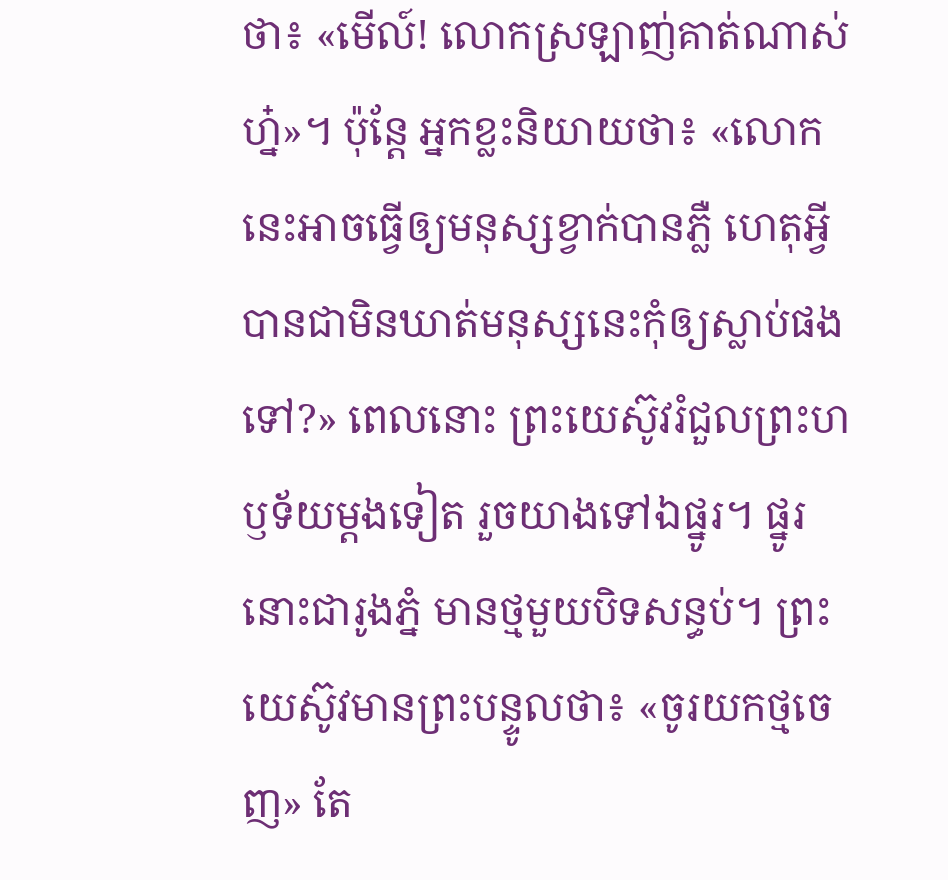ថា៖ «មើល៍! លោកស្រឡាញ់គាត់ណាស់ហ្ន៎»។ ប៉ុន្តែ អ្នកខ្លះនិយាយថា៖ «លោកនេះអាចធ្វើឲ្យមនុស្សខ្វាក់បានភ្លឺ ហេតុអ្វីបានជាមិនឃាត់មនុស្សនេះកុំឲ្យស្លាប់ផងទៅ?» ពេលនោះ ព្រះយេស៊ូវរំជួលព្រះហឫទ័យម្តងទៀត រួចយាងទៅឯផ្នូរ។ ផ្នូរនោះជារូងភ្នំ មានថ្មមួយបិទសន្ធប់។ ព្រះយេស៊ូវមានព្រះបន្ទូលថា៖ «ចូរយកថ្មចេញ» តែ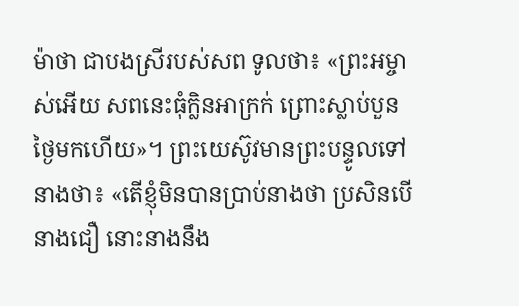ម៉ាថា ជាបងស្រីរបស់សព ទូលថា៖ «ព្រះអម្ចាស់អើយ សពនេះធុំក្លិនអាក្រក់ ព្រោះស្លាប់បួនថ្ងៃមកហើយ»។ ព្រះយេស៊ូវមានព្រះបន្ទូលទៅនាងថា៖ «តើខ្ញុំមិនបានប្រាប់នាងថា ប្រសិនបើនាងជឿ នោះនាងនឹង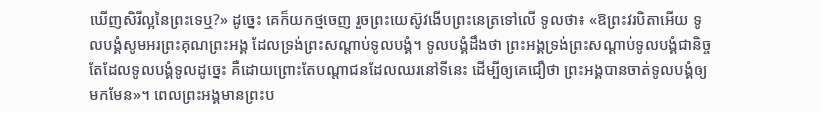ឃើញសិរីល្អនៃព្រះទេឬ?» ដូច្នេះ គេក៏យកថ្មចេញ រួចព្រះយេស៊ូវងើបព្រះនេត្រទៅលើ ទូលថា៖ «ឱព្រះវរបិតាអើយ ទូលបង្គំសូមអរព្រះគុណព្រះអង្គ ដែលទ្រង់ព្រះសណ្ដាប់ទូលបង្គំ។ ទូលបង្គំដឹងថា ព្រះអង្គទ្រង់ព្រះសណ្ដាប់ទូលបង្គំជានិច្ច តែដែលទូលបង្គំទូលដូច្នេះ គឺដោយព្រោះតែបណ្តាជនដែលឈរនៅទីនេះ ដើម្បីឲ្យគេជឿថា ព្រះអង្គបានចាត់ទូលបង្គំឲ្យមកមែន»។ ពេលព្រះអង្គមានព្រះប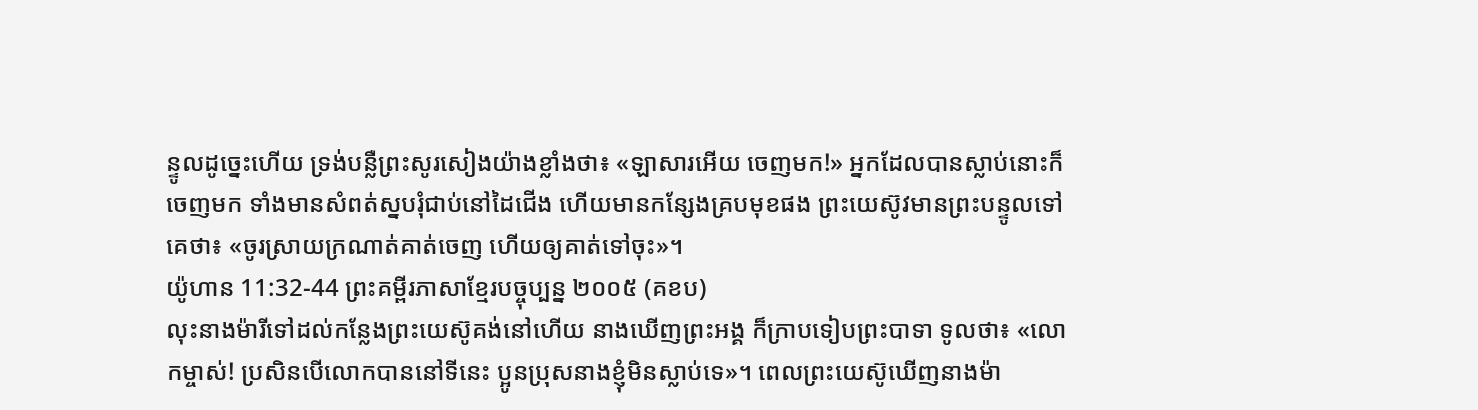ន្ទូលដូច្នេះហើយ ទ្រង់បន្លឺព្រះសូរសៀងយ៉ាងខ្លាំងថា៖ «ឡាសារអើយ ចេញមក!» អ្នកដែលបានស្លាប់នោះក៏ចេញមក ទាំងមានសំពត់ស្នបរុំជាប់នៅដៃជើង ហើយមានកន្សែងគ្របមុខផង ព្រះយេស៊ូវមានព្រះបន្ទូលទៅគេថា៖ «ចូរស្រាយក្រណាត់គាត់ចេញ ហើយឲ្យគាត់ទៅចុះ»។
យ៉ូហាន 11:32-44 ព្រះគម្ពីរភាសាខ្មែរបច្ចុប្បន្ន ២០០៥ (គខប)
លុះនាងម៉ារីទៅដល់កន្លែងព្រះយេស៊ូគង់នៅហើយ នាងឃើញព្រះអង្គ ក៏ក្រាបទៀបព្រះបាទា ទូលថា៖ «លោកម្ចាស់! ប្រសិនបើលោកបាននៅទីនេះ ប្អូនប្រុសនាងខ្ញុំមិនស្លាប់ទេ»។ ពេលព្រះយេស៊ូឃើញនាងម៉ា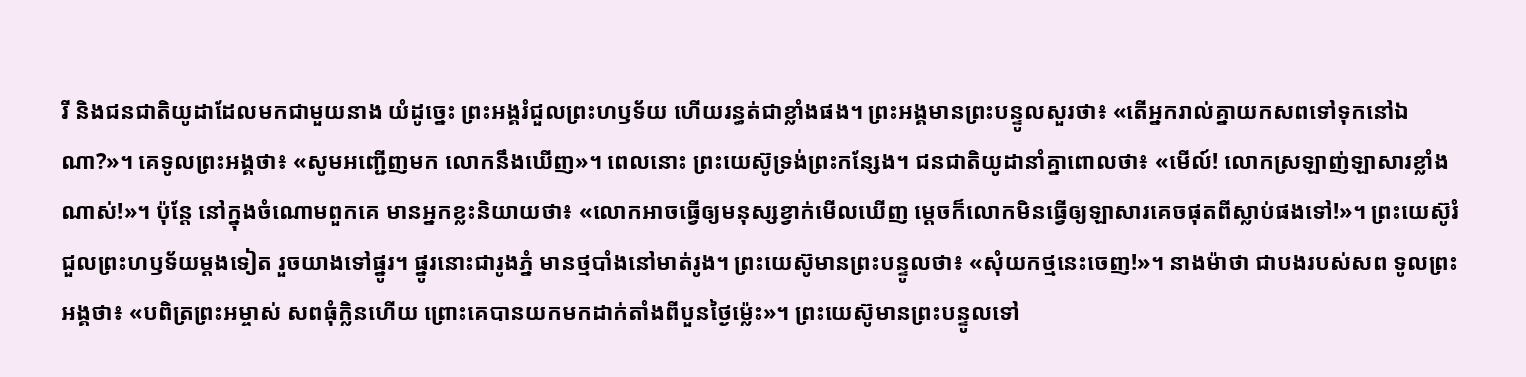រី និងជនជាតិយូដាដែលមកជាមួយនាង យំដូច្នេះ ព្រះអង្គរំជួលព្រះហឫទ័យ ហើយរន្ធត់ជាខ្លាំងផង។ ព្រះអង្គមានព្រះបន្ទូលសួរថា៖ «តើអ្នករាល់គ្នាយកសពទៅទុកនៅឯណា?»។ គេទូលព្រះអង្គថា៖ «សូមអញ្ជើញមក លោកនឹងឃើញ»។ ពេលនោះ ព្រះយេស៊ូទ្រង់ព្រះកន្សែង។ ជនជាតិយូដានាំគ្នាពោលថា៖ «មើល៍! លោកស្រឡាញ់ឡាសារខ្លាំងណាស់!»។ ប៉ុន្តែ នៅក្នុងចំណោមពួកគេ មានអ្នកខ្លះនិយាយថា៖ «លោកអាចធ្វើឲ្យមនុស្សខ្វាក់មើលឃើញ ម្ដេចក៏លោកមិនធ្វើឲ្យឡាសារគេចផុតពីស្លាប់ផងទៅ!»។ ព្រះយេស៊ូរំជួលព្រះហឫទ័យម្ដងទៀត រួចយាងទៅផ្នូរ។ ផ្នូរនោះជារូងភ្នំ មានថ្មបាំងនៅមាត់រូង។ ព្រះយេស៊ូមានព្រះបន្ទូលថា៖ «សុំយកថ្មនេះចេញ!»។ នាងម៉ាថា ជាបងរបស់សព ទូលព្រះអង្គថា៖ «បពិត្រព្រះអម្ចាស់ សពធុំក្លិនហើយ ព្រោះគេបានយកមកដាក់តាំងពីបួនថ្ងៃម៉្លេះ»។ ព្រះយេស៊ូមានព្រះបន្ទូលទៅ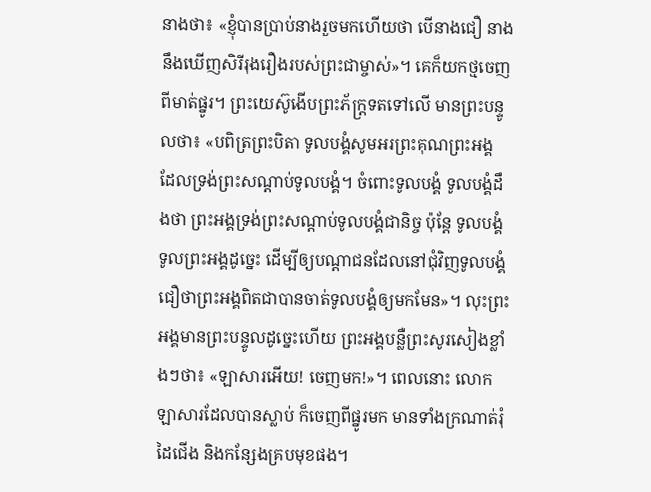នាងថា៖ «ខ្ញុំបានប្រាប់នាងរួចមកហើយថា បើនាងជឿ នាងនឹងឃើញសិរីរុងរឿងរបស់ព្រះជាម្ចាស់»។ គេក៏យកថ្មចេញពីមាត់ផ្នូរ។ ព្រះយេស៊ូងើបព្រះភ័ក្ត្រទតទៅលើ មានព្រះបន្ទូលថា៖ «បពិត្រព្រះបិតា ទូលបង្គំសូមអរព្រះគុណព្រះអង្គ ដែលទ្រង់ព្រះសណ្ដាប់ទូលបង្គំ។ ចំពោះទូលបង្គំ ទូលបង្គំដឹងថា ព្រះអង្គទ្រង់ព្រះសណ្ដាប់ទូលបង្គំជានិច្ច ប៉ុន្តែ ទូលបង្គំទូលព្រះអង្គដូច្នេះ ដើម្បីឲ្យបណ្ដាជនដែលនៅជុំវិញទូលបង្គំ ជឿថាព្រះអង្គពិតជាបានចាត់ទូលបង្គំឲ្យមកមែន»។ លុះព្រះអង្គមានព្រះបន្ទូលដូច្នេះហើយ ព្រះអង្គបន្លឺព្រះសូរសៀងខ្លាំងៗថា៖ «ឡាសារអើយ! ចេញមក!»។ ពេលនោះ លោកឡាសារដែលបានស្លាប់ ក៏ចេញពីផ្នូរមក មានទាំងក្រណាត់រុំដៃជើង និងកន្សែងគ្របមុខផង។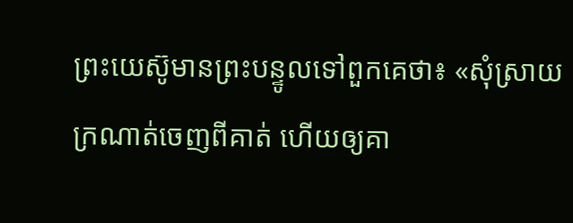ព្រះយេស៊ូមានព្រះបន្ទូលទៅពួកគេថា៖ «សុំស្រាយក្រណាត់ចេញពីគាត់ ហើយឲ្យគា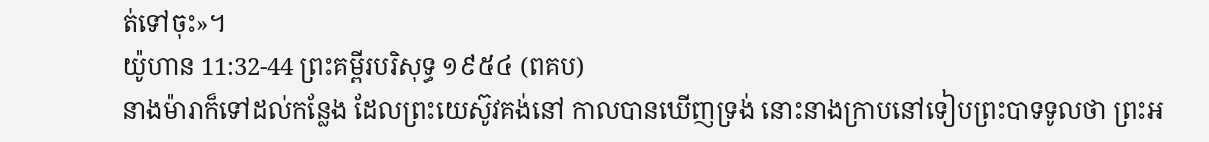ត់ទៅចុះ»។
យ៉ូហាន 11:32-44 ព្រះគម្ពីរបរិសុទ្ធ ១៩៥៤ (ពគប)
នាងម៉ារាក៏ទៅដល់កន្លែង ដែលព្រះយេស៊ូវគង់នៅ កាលបានឃើញទ្រង់ នោះនាងក្រាបនៅទៀបព្រះបាទទូលថា ព្រះអ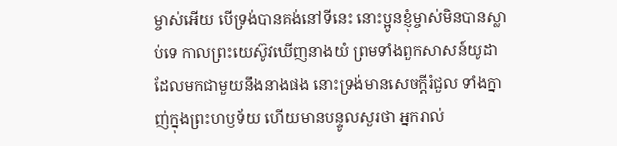ម្ចាស់អើយ បើទ្រង់បានគង់នៅទីនេះ នោះប្អូនខ្ញុំម្ចាស់មិនបានស្លាប់ទេ កាលព្រះយេស៊ូវឃើញនាងយំ ព្រមទាំងពួកសាសន៍យូដា ដែលមកជាមួយនឹងនាងផង នោះទ្រង់មានសេចក្ដីរំជួល ទាំងក្នាញ់ក្នុងព្រះហឫទ័យ ហើយមានបន្ទូលសួរថា អ្នករាល់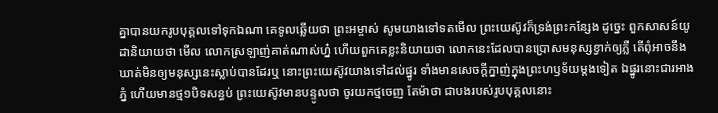គ្នាបានយករូបបុគ្គលទៅទុកឯណា គេទូលឆ្លើយថា ព្រះអម្ចាស់ សូមយាងទៅទតមើល ព្រះយេស៊ូវក៏ទ្រង់ព្រះកន្សែង ដូច្នេះ ពួកសាសន៍យូដានិយាយថា មើល លោកស្រឡាញ់គាត់ណាស់ហ្ន៎ ហើយពួកគេខ្លះនិយាយថា លោកនេះដែលបានប្រោសមនុស្សខ្វាក់ឲ្យភ្លឺ តើពុំអាចនឹងឃាត់មិនឲ្យមនុស្សនេះស្លាប់បានដែរឬ នោះព្រះយេស៊ូវយាងទៅដល់ផ្នូរ ទាំងមានសេចក្ដីក្នាញ់ក្នុងព្រះហឫទ័យម្តងទៀត ឯផ្នូរនោះជារអាងភ្នំ ហើយមានថ្ម១បិទសន្ធប់ ព្រះយេស៊ូវមានបន្ទូលថា ចូរយកថ្មចេញ តែម៉ាថា ជាបងរបស់រូបបុគ្គលនោះ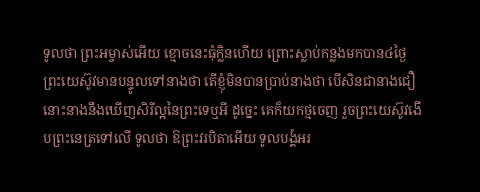ទូលថា ព្រះអម្ចាស់អើយ ខ្មោចនេះធុំក្លិនហើយ ព្រោះស្លាប់កន្លងមកបាន៤ថ្ងៃ ព្រះយេស៊ូវមានបន្ទូលទៅនាងថា តើខ្ញុំមិនបានប្រាប់នាងថា បើសិនជានាងជឿ នោះនាងនឹងឃើញសិរីល្អនៃព្រះទេឬអី ដូច្នេះ គេក៏យកថ្មចេញ រួចព្រះយេស៊ូវងើបព្រះនេត្រទៅលើ ទូលថា ឱព្រះវរបិតាអើយ ទូលបង្គំអរ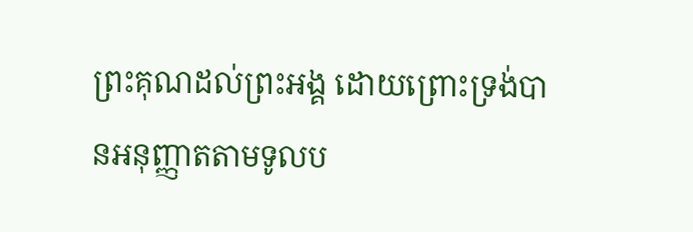ព្រះគុណដល់ព្រះអង្គ ដោយព្រោះទ្រង់បានអនុញ្ញាតតាមទូលប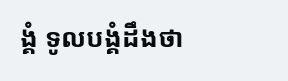ង្គំ ទូលបង្គំដឹងថា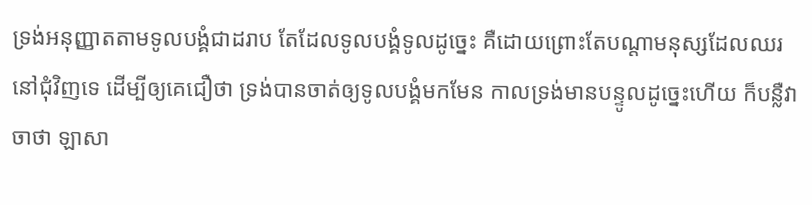ទ្រង់អនុញ្ញាតតាមទូលបង្គំជាដរាប តែដែលទូលបង្គំទូលដូច្នេះ គឺដោយព្រោះតែបណ្តាមនុស្សដែលឈរនៅជុំវិញទេ ដើម្បីឲ្យគេជឿថា ទ្រង់បានចាត់ឲ្យទូលបង្គំមកមែន កាលទ្រង់មានបន្ទូលដូច្នេះហើយ ក៏បន្លឺវាចាថា ឡាសា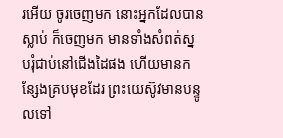រអើយ ចូរចេញមក នោះអ្នកដែលបានស្លាប់ ក៏ចេញមក មានទាំងសំពត់ស្នបរុំជាប់នៅជើងដៃផង ហើយមានកន្សែងគ្របមុខដែរ ព្រះយេស៊ូវមានបន្ទូលទៅ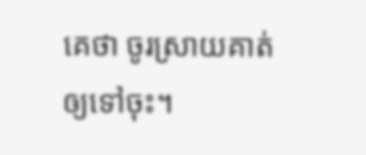គេថា ចូរស្រាយគាត់ឲ្យទៅចុះ។